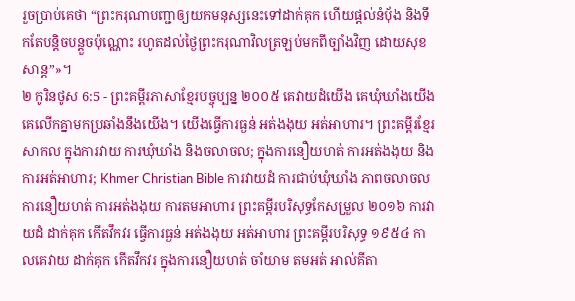រួចប្រាប់គេថា “ព្រះករុណាបញ្ជាឲ្យយកមនុស្សនេះទៅដាក់គុក ហើយផ្ដល់នំបុ័ង និងទឹកតែបន្តិចបន្តួចប៉ុណ្ណោះ រហូតដល់ថ្ងៃព្រះករុណាវិលត្រឡប់មកពីច្បាំងវិញ ដោយសុខសាន្ត”»។
២ កូរិនថូស 6:5 - ព្រះគម្ពីរភាសាខ្មែរបច្ចុប្បន្ន ២០០៥ គេវាយដំយើង គេឃុំឃាំងយើង គេលើកគ្នាមកប្រឆាំងនឹងយើង។ យើងធ្វើការធ្ងន់ អត់ងងុយ អត់អាហារ។ ព្រះគម្ពីរខ្មែរសាកល ក្នុងការវាយ ការឃុំឃាំង និងចលាចល; ក្នុងការនឿយហត់ ការអត់ងងុយ និងការអត់អាហារ; Khmer Christian Bible ការវាយដំ ការជាប់ឃុំឃាំង ភាពចលាចល ការនឿយហត់ ការអត់ងងុយ ការតមអាហារ ព្រះគម្ពីរបរិសុទ្ធកែសម្រួល ២០១៦ ការវាយដំ ដាក់គុក កើតវឹកវរ ធ្វើការធ្ងន់ អត់ងងុយ អត់អាហារ ព្រះគម្ពីរបរិសុទ្ធ ១៩៥៤ កាលគេវាយ ដាក់គុក កើតវឹកវរ ក្នុងការនឿយហត់ ចាំយាម តមអត់ អាល់គីតា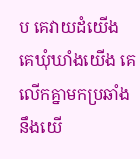ប គេវាយដំយើង គេឃុំឃាំងយើង គេលើកគ្នាមកប្រឆាំងនឹងយើ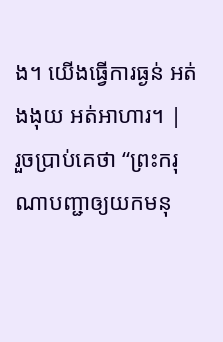ង។ យើងធ្វើការធ្ងន់ អត់ងងុយ អត់អាហារ។ |
រួចប្រាប់គេថា “ព្រះករុណាបញ្ជាឲ្យយកមនុ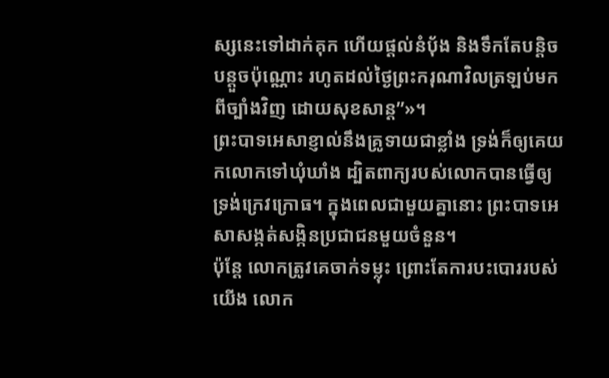ស្សនេះទៅដាក់គុក ហើយផ្ដល់នំបុ័ង និងទឹកតែបន្តិចបន្តួចប៉ុណ្ណោះ រហូតដល់ថ្ងៃព្រះករុណាវិលត្រឡប់មកពីច្បាំងវិញ ដោយសុខសាន្ត”»។
ព្រះបាទអេសាខ្ញាល់នឹងគ្រូទាយជាខ្លាំង ទ្រង់ក៏ឲ្យគេយកលោកទៅឃុំឃាំង ដ្បិតពាក្យរបស់លោកបានធ្វើឲ្យទ្រង់ក្រេវក្រោធ។ ក្នុងពេលជាមួយគ្នានោះ ព្រះបាទអេសាសង្កត់សង្កិនប្រជាជនមួយចំនួន។
ប៉ុន្តែ លោកត្រូវគេចាក់ទម្លុះ ព្រោះតែការបះបោររបស់យើង លោក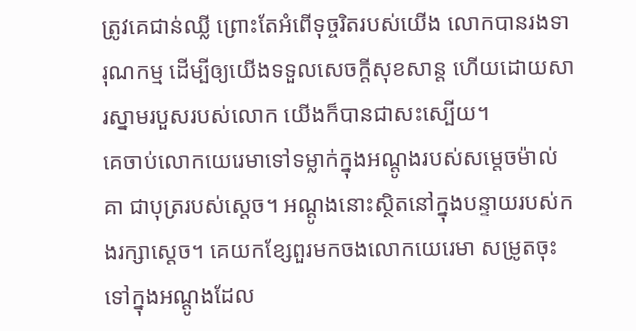ត្រូវគេជាន់ឈ្លី ព្រោះតែអំពើទុច្ចរិតរបស់យើង លោកបានរងទារុណកម្ម ដើម្បីឲ្យយើងទទួលសេចក្ដីសុខសាន្ត ហើយដោយសារស្នាមរបួសរបស់លោក យើងក៏បានជាសះស្បើយ។
គេចាប់លោកយេរេមាទៅទម្លាក់ក្នុងអណ្ដូងរបស់សម្ដេចម៉ាល់គា ជាបុត្ររបស់ស្ដេច។ អណ្ដូងនោះស្ថិតនៅក្នុងបន្ទាយរបស់កងរក្សាស្ដេច។ គេយកខ្សែពួរមកចងលោកយេរេមា សម្រូតចុះទៅក្នុងអណ្ដូងដែល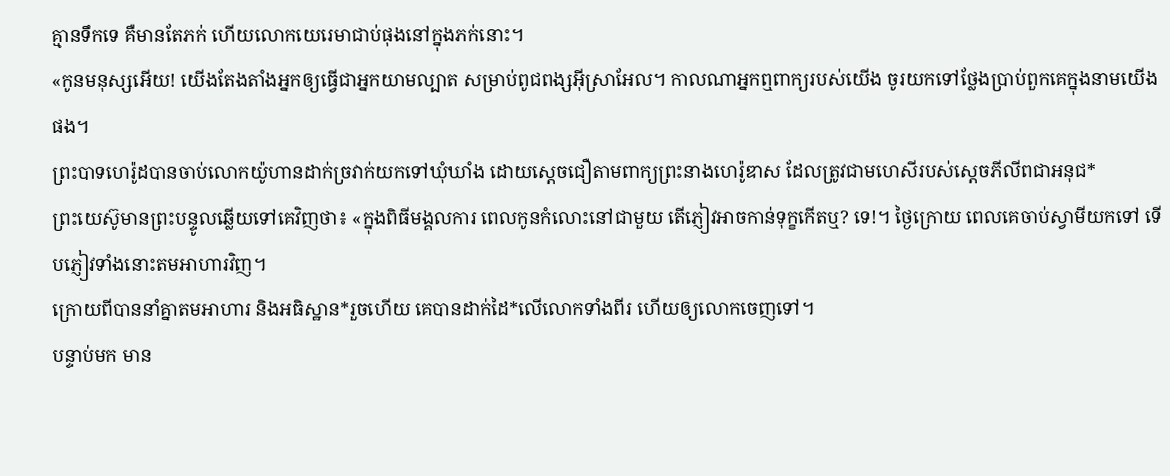គ្មានទឹកទេ គឺមានតែភក់ ហើយលោកយេរេមាជាប់ផុងនៅក្នុងភក់នោះ។
«កូនមនុស្សអើយ! យើងតែងតាំងអ្នកឲ្យធ្វើជាអ្នកយាមល្បាត សម្រាប់ពូជពង្សអ៊ីស្រាអែល។ កាលណាអ្នកឮពាក្យរបស់យើង ចូរយកទៅថ្លែងប្រាប់ពួកគេក្នុងនាមយើងផង។
ព្រះបាទហេរ៉ូដបានចាប់លោកយ៉ូហានដាក់ច្រវាក់យកទៅឃុំឃាំង ដោយស្ដេចជឿតាមពាក្យព្រះនាងហេរ៉ូឌាស ដែលត្រូវជាមហេសីរបស់ស្ដេចភីលីពជាអនុជ*
ព្រះយេស៊ូមានព្រះបន្ទូលឆ្លើយទៅគេវិញថា៖ «ក្នុងពិធីមង្គលការ ពេលកូនកំលោះនៅជាមួយ តើភ្ញៀវអាចកាន់ទុក្ខកើតឬ? ទេ!។ ថ្ងៃក្រោយ ពេលគេចាប់ស្វាមីយកទៅ ទើបភ្ញៀវទាំងនោះតមអាហារវិញ។
ក្រោយពីបាននាំគ្នាតមអាហារ និងអធិស្ឋាន*រួចហើយ គេបានដាក់ដៃ*លើលោកទាំងពីរ ហើយឲ្យលោកចេញទៅ។
បន្ទាប់មក មាន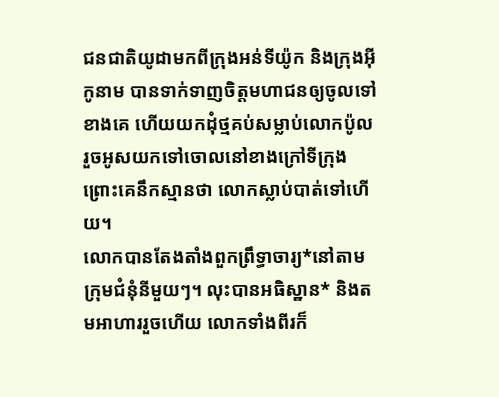ជនជាតិយូដាមកពីក្រុងអន់ទីយ៉ូក និងក្រុងអ៊ីកូនាម បានទាក់ទាញចិត្តមហាជនឲ្យចូលទៅខាងគេ ហើយយកដុំថ្មគប់សម្លាប់លោកប៉ូល រួចអូសយកទៅចោលនៅខាងក្រៅទីក្រុង ព្រោះគេនឹកស្មានថា លោកស្លាប់បាត់ទៅហើយ។
លោកបានតែងតាំងពួកព្រឹទ្ធាចារ្យ*នៅតាមក្រុមជំនុំនីមួយៗ។ លុះបានអធិស្ឋាន* និងតមអាហាររួចហើយ លោកទាំងពីរក៏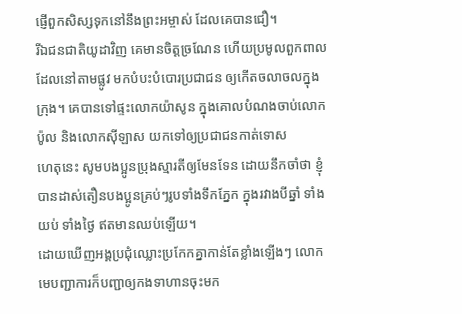ផ្ញើពួកសិស្សទុកនៅនឹងព្រះអម្ចាស់ ដែលគេបានជឿ។
រីឯជនជាតិយូដាវិញ គេមានចិត្តច្រណែន ហើយប្រមូលពួកពាលដែលនៅតាមផ្លូវ មកបំបះបំបោរប្រជាជន ឲ្យកើតចលាចលក្នុងក្រុង។ គេបានទៅផ្ទះលោកយ៉ាសូន ក្នុងគោលបំណងចាប់លោកប៉ូល និងលោកស៊ីឡាស យកទៅឲ្យប្រជាជនកាត់ទោស
ហេតុនេះ សូមបងប្អូនប្រុងស្មារតីឲ្យមែនទែន ដោយនឹកចាំថា ខ្ញុំបានដាស់តឿនបងប្អូនគ្រប់ៗរូបទាំងទឹកភ្នែក ក្នុងរវាងបីឆ្នាំ ទាំងយប់ ទាំងថ្ងៃ ឥតមានឈប់ឡើយ។
ដោយឃើញអង្គប្រជុំឈ្លោះប្រកែកគ្នាកាន់តែខ្លាំងឡើងៗ លោកមេបញ្ជាការក៏បញ្ជាឲ្យកងទាហានចុះមក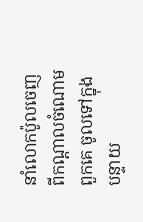នាំលោកប៉ូលចេញពីកណ្ដាលចំណោមពួកគេ ចូលទៅក្នុងបន្ទាយ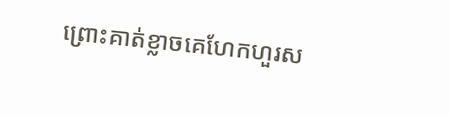ព្រោះគាត់ខ្លាចគេហែកហួរស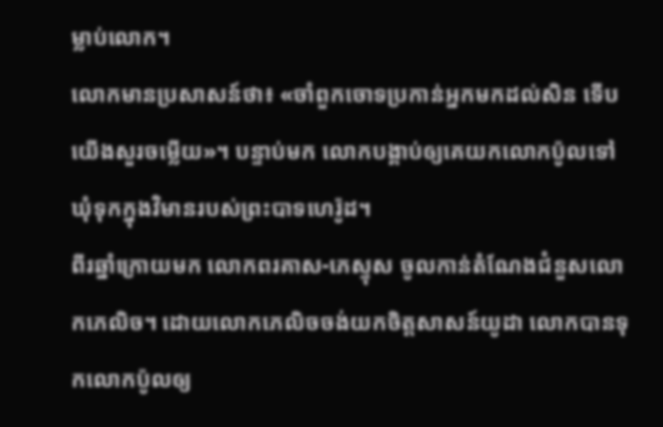ម្លាប់លោក។
លោកមានប្រសាសន៍ថា៖ «ចាំពួកចោទប្រកាន់អ្នកមកដល់សិន ទើបយើងសួរចម្លើយ»។ បន្ទាប់មក លោកបង្គាប់ឲ្យគេយកលោកប៉ូលទៅឃុំទុកក្នុងវិមានរបស់ព្រះបាទហេរ៉ូដ។
ពីរឆ្នាំក្រោយមក លោកពរគាស-ភេស្ទុស ចូលកាន់តំណែងជំនួសលោកភេលិច។ ដោយលោកភេលិចចង់យកចិត្តសាសន៍យូដា លោកបានទុកលោកប៉ូលឲ្យ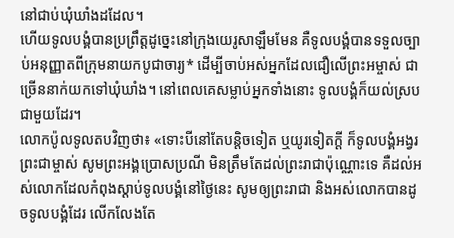នៅជាប់ឃុំឃាំងដដែល។
ហើយទូលបង្គំបានប្រព្រឹត្តដូច្នេះនៅក្រុងយេរូសាឡឹមមែន គឺទូលបង្គំបានទទួលច្បាប់អនុញ្ញាតពីក្រុមនាយកបូជាចារ្យ* ដើម្បីចាប់អស់អ្នកដែលជឿលើព្រះអម្ចាស់ ជាច្រើននាក់យកទៅឃុំឃាំង។ នៅពេលគេសម្លាប់អ្នកទាំងនោះ ទូលបង្គំក៏យល់ស្របជាមួយដែរ។
លោកប៉ូលទូលតបវិញថា៖ «ទោះបីនៅតែបន្ដិចទៀត ឬយូរទៀតក្ដី ក៏ទូលបង្គំអង្វរព្រះជាម្ចាស់ សូមព្រះអង្គប្រោសប្រណី មិនត្រឹមតែដល់ព្រះរាជាប៉ុណ្ណោះទេ គឺដល់អស់លោកដែលកំពុងស្ដាប់ទូលបង្គំនៅថ្ងៃនេះ សូមឲ្យព្រះរាជា និងអស់លោកបានដូចទូលបង្គំដែរ លើកលែងតែ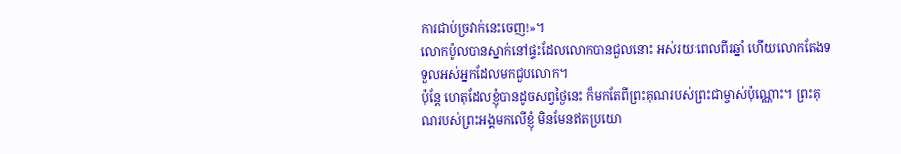ការជាប់ច្រវាក់នេះចេញ!»។
លោកប៉ូលបានស្នាក់នៅផ្ទះដែលលោកបានជួលនោះ អស់រយៈពេលពីរឆ្នាំ ហើយលោកតែងទទួលអស់អ្នកដែលមកជួបលោក។
ប៉ុន្តែ ហេតុដែលខ្ញុំបានដូចសព្វថ្ងៃនេះ ក៏មកតែពីព្រះគុណរបស់ព្រះជាម្ចាស់ប៉ុណ្ណោះ។ ព្រះគុណរបស់ព្រះអង្គមកលើខ្ញុំ មិនមែនឥតប្រយោ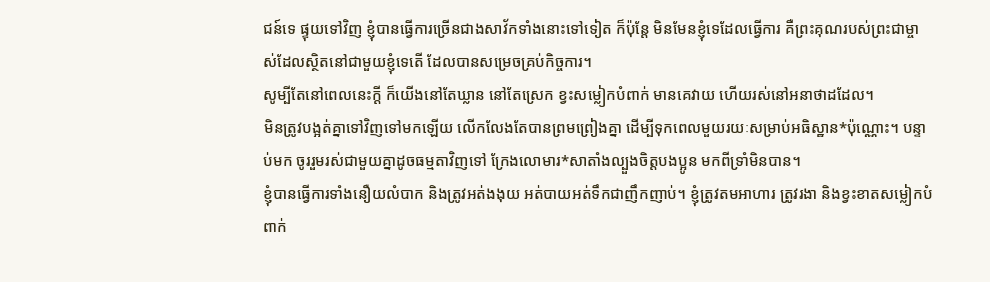ជន៍ទេ ផ្ទុយទៅវិញ ខ្ញុំបានធ្វើការច្រើនជាងសាវ័កទាំងនោះទៅទៀត ក៏ប៉ុន្តែ មិនមែនខ្ញុំទេដែលធ្វើការ គឺព្រះគុណរបស់ព្រះជាម្ចាស់ដែលស្ថិតនៅជាមួយខ្ញុំទេតើ ដែលបានសម្រេចគ្រប់កិច្ចការ។
សូម្បីតែនៅពេលនេះក្ដី ក៏យើងនៅតែឃ្លាន នៅតែស្រេក ខ្វះសម្លៀកបំពាក់ មានគេវាយ ហើយរស់នៅអនាថាដដែល។
មិនត្រូវបង្អត់គ្នាទៅវិញទៅមកឡើយ លើកលែងតែបានព្រមព្រៀងគ្នា ដើម្បីទុកពេលមួយរយៈសម្រាប់អធិស្ឋាន*ប៉ុណ្ណោះ។ បន្ទាប់មក ចូររួមរស់ជាមួយគ្នាដូចធម្មតាវិញទៅ ក្រែងលោមារ*សាតាំងល្បួងចិត្តបងប្អូន មកពីទ្រាំមិនបាន។
ខ្ញុំបានធ្វើការទាំងនឿយលំបាក និងត្រូវអត់ងងុយ អត់បាយអត់ទឹកជាញឹកញាប់។ ខ្ញុំត្រូវតមអាហារ ត្រូវរងា និងខ្វះខាតសម្លៀកបំពាក់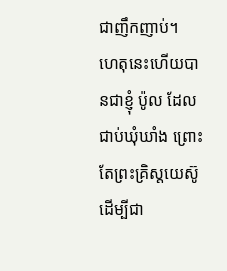ជាញឹកញាប់។
ហេតុនេះហើយបានជាខ្ញុំ ប៉ូល ដែលជាប់ឃុំឃាំង ព្រោះតែព្រះគ្រិស្តយេស៊ូ ដើម្បីជា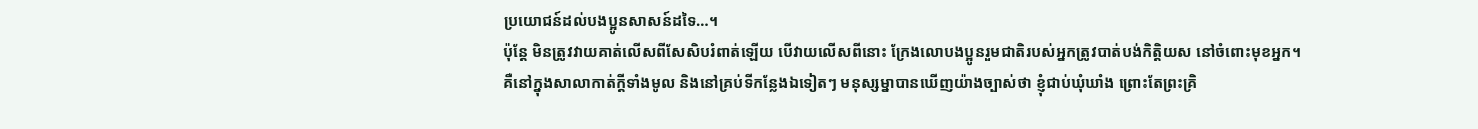ប្រយោជន៍ដល់បងប្អូនសាសន៍ដទៃ…។
ប៉ុន្តែ មិនត្រូវវាយគាត់លើសពីសែសិបរំពាត់ឡើយ បើវាយលើសពីនោះ ក្រែងលោបងប្អូនរួមជាតិរបស់អ្នកត្រូវបាត់បង់កិត្តិយស នៅចំពោះមុខអ្នក។
គឺនៅក្នុងសាលាកាត់ក្ដីទាំងមូល និងនៅគ្រប់ទីកន្លែងឯទៀតៗ មនុស្សម្នាបានឃើញយ៉ាងច្បាស់ថា ខ្ញុំជាប់ឃុំឃាំង ព្រោះតែព្រះគ្រិ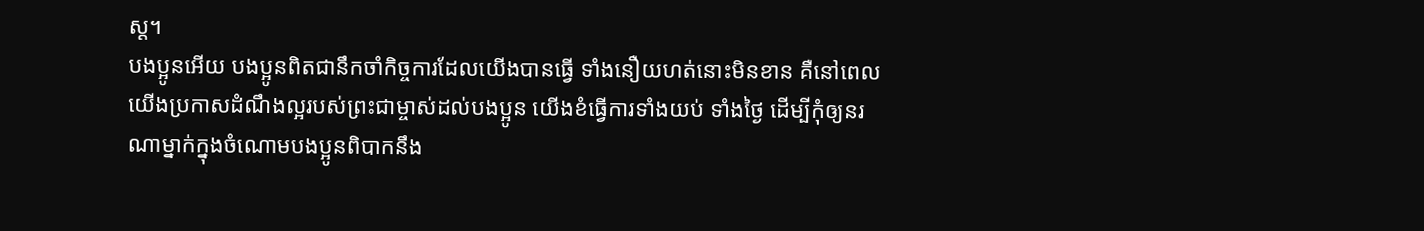ស្ត។
បងប្អូនអើយ បងប្អូនពិតជានឹកចាំកិច្ចការដែលយើងបានធ្វើ ទាំងនឿយហត់នោះមិនខាន គឺនៅពេលយើងប្រកាសដំណឹងល្អរបស់ព្រះជាម្ចាស់ដល់បងប្អូន យើងខំធ្វើការទាំងយប់ ទាំងថ្ងៃ ដើម្បីកុំឲ្យនរណាម្នាក់ក្នុងចំណោមបងប្អូនពិបាកនឹង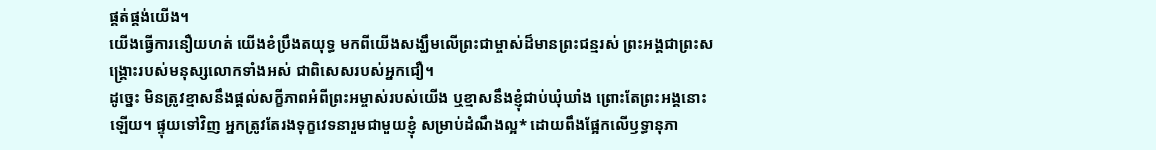ផ្គត់ផ្គង់យើង។
យើងធ្វើការនឿយហត់ យើងខំប្រឹងតយុទ្ធ មកពីយើងសង្ឃឹមលើព្រះជាម្ចាស់ដ៏មានព្រះជន្មរស់ ព្រះអង្គជាព្រះសង្គ្រោះរបស់មនុស្សលោកទាំងអស់ ជាពិសេសរបស់អ្នកជឿ។
ដូច្នេះ មិនត្រូវខ្មាសនឹងផ្ដល់សក្ខីភាពអំពីព្រះអម្ចាស់របស់យើង ឬខ្មាសនឹងខ្ញុំជាប់ឃុំឃាំង ព្រោះតែព្រះអង្គនោះឡើយ។ ផ្ទុយទៅវិញ អ្នកត្រូវតែរងទុក្ខវេទនារួមជាមួយខ្ញុំ សម្រាប់ដំណឹងល្អ* ដោយពឹងផ្អែកលើឫទ្ធានុភា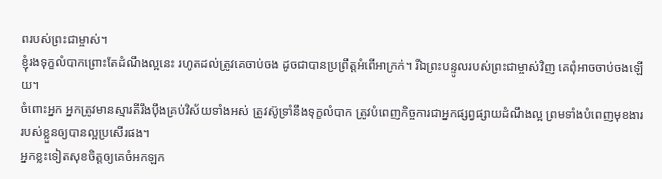ពរបស់ព្រះជាម្ចាស់។
ខ្ញុំរងទុក្ខលំបាកព្រោះតែដំណឹងល្អនេះ រហូតដល់ត្រូវគេចាប់ចង ដូចជាបានប្រព្រឹត្តអំពើអាក្រក់។ រីឯព្រះបន្ទូលរបស់ព្រះជាម្ចាស់វិញ គេពុំអាចចាប់ចងឡើយ។
ចំពោះអ្នក អ្នកត្រូវមានស្មារតីរឹងប៉ឹងគ្រប់វិស័យទាំងអស់ ត្រូវស៊ូទ្រាំនឹងទុក្ខលំបាក ត្រូវបំពេញកិច្ចការជាអ្នកផ្សព្វផ្សាយដំណឹងល្អ ព្រមទាំងបំពេញមុខងាររបស់ខ្លួនឲ្យបានល្អប្រសើរផង។
អ្នកខ្លះទៀតសុខចិត្តឲ្យគេចំអកឡក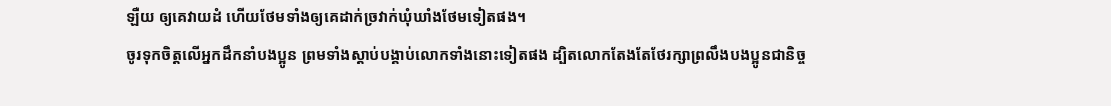ឡឺយ ឲ្យគេវាយដំ ហើយថែមទាំងឲ្យគេដាក់ច្រវាក់ឃុំឃាំងថែមទៀតផង។
ចូរទុកចិត្តលើអ្នកដឹកនាំបងប្អូន ព្រមទាំងស្ដាប់បង្គាប់លោកទាំងនោះទៀតផង ដ្បិតលោកតែងតែថែរក្សាព្រលឹងបងប្អូនជានិច្ច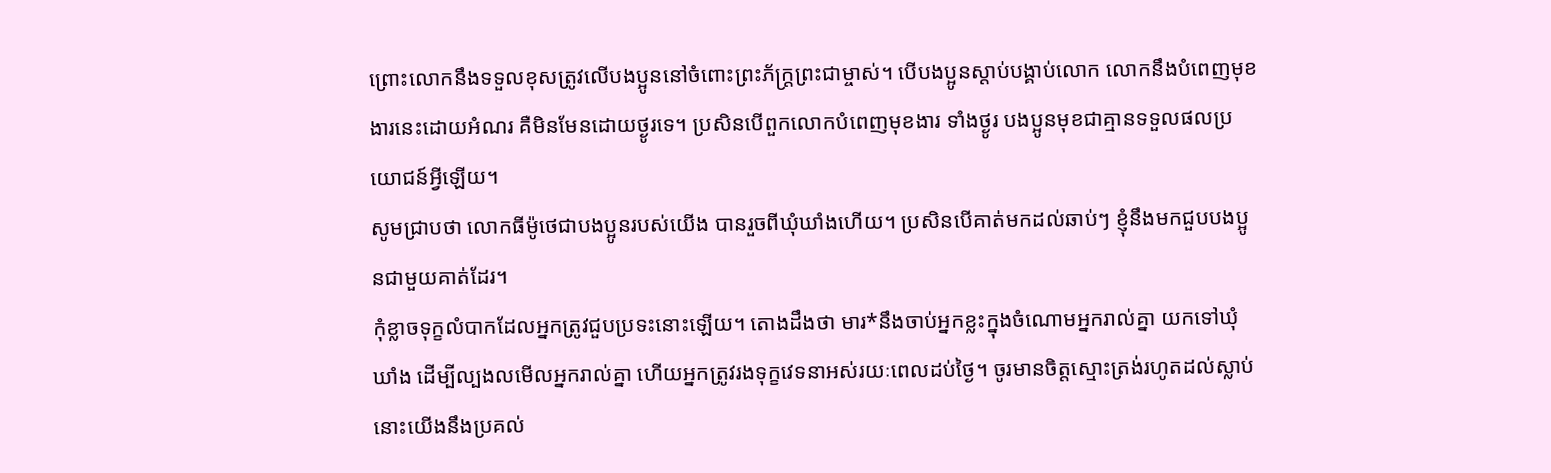ព្រោះលោកនឹងទទួលខុសត្រូវលើបងប្អូននៅចំពោះព្រះភ័ក្ត្រព្រះជាម្ចាស់។ បើបងប្អូនស្ដាប់បង្គាប់លោក លោកនឹងបំពេញមុខងារនេះដោយអំណរ គឺមិនមែនដោយថ្ងូរទេ។ ប្រសិនបើពួកលោកបំពេញមុខងារ ទាំងថ្ងូរ បងប្អូនមុខជាគ្មានទទួលផលប្រយោជន៍អ្វីឡើយ។
សូមជ្រាបថា លោកធីម៉ូថេជាបងប្អូនរបស់យើង បានរួចពីឃុំឃាំងហើយ។ ប្រសិនបើគាត់មកដល់ឆាប់ៗ ខ្ញុំនឹងមកជួបបងប្អូនជាមួយគាត់ដែរ។
កុំខ្លាចទុក្ខលំបាកដែលអ្នកត្រូវជួបប្រទះនោះឡើយ។ តោងដឹងថា មារ*នឹងចាប់អ្នកខ្លះក្នុងចំណោមអ្នករាល់គ្នា យកទៅឃុំឃាំង ដើម្បីល្បងលមើលអ្នករាល់គ្នា ហើយអ្នកត្រូវរងទុក្ខវេទនាអស់រយៈពេលដប់ថ្ងៃ។ ចូរមានចិត្តស្មោះត្រង់រហូតដល់ស្លាប់ នោះយើងនឹងប្រគល់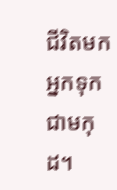ជីវិតមកអ្នកទុកជាមកុដ។